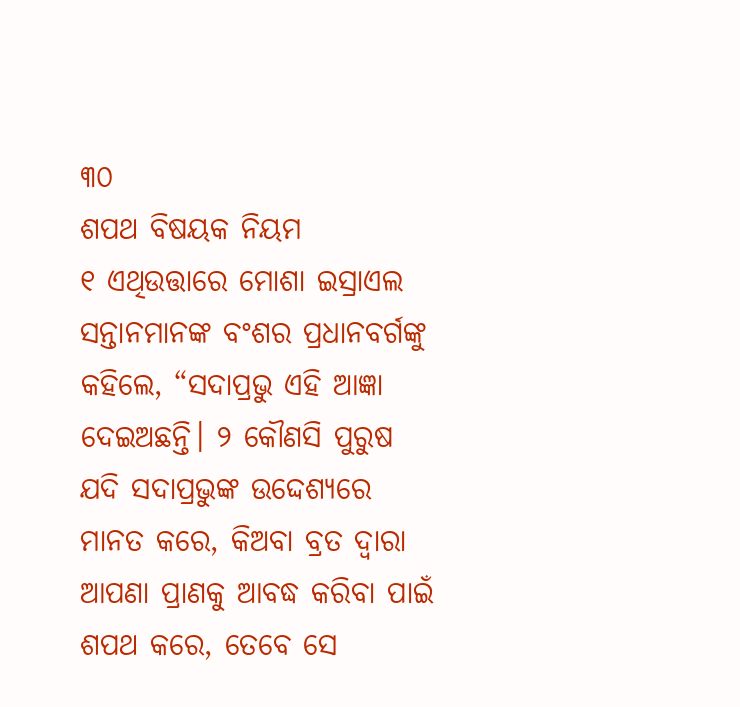୩୦
ଶପଥ ବିଷୟକ ନିୟମ
୧ ଏଥିଉତ୍ତାରେ ମୋଶା ଇସ୍ରାଏଲ ସନ୍ତାନମାନଙ୍କ ବଂଶର ପ୍ରଧାନବର୍ଗଙ୍କୁ କହିଲେ, “ସଦାପ୍ରଭୁ ଏହି ଆଜ୍ଞା ଦେଇଅଛନ୍ତି। ୨ କୌଣସି ପୁରୁଷ ଯଦି ସଦାପ୍ରଭୁଙ୍କ ଉଦ୍ଦେଶ୍ୟରେ ମାନତ କରେ, କିଅବା ବ୍ରତ ଦ୍ୱାରା ଆପଣା ପ୍ରାଣକୁ ଆବଦ୍ଧ କରିବା ପାଇଁ ଶପଥ କରେ, ତେବେ ସେ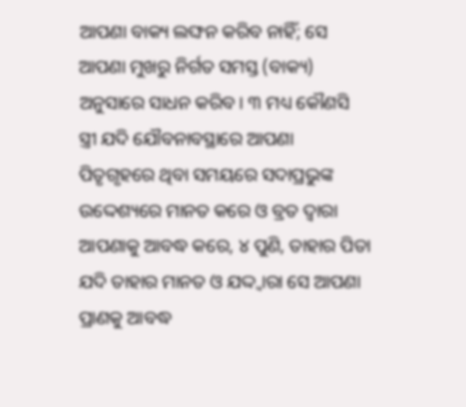ଆପଣା ବାକ୍ୟ ଲଙ୍ଘନ କରିବ ନାହିଁ; ସେ ଆପଣା ମୁଖରୁ ନିର୍ଗତ ସମସ୍ତ (ବାକ୍ୟ) ଅନୁସାରେ ସାଧନ କରିବ। ୩ ମଧ୍ୟ କୌଣସି ସ୍ତ୍ରୀ ଯଦି ଯୌବନାବସ୍ଥାରେ ଆପଣା ପିତୃଗୃହରେ ଥିବା ସମୟରେ ସଦାପ୍ରଭୁଙ୍କ ଉଦ୍ଦେଶ୍ୟରେ ମାନତ କରେ ଓ ବ୍ରତ ଦ୍ୱାରା ଆପଣାକୁ ଆବଦ୍ଧ କରେ, ୪ ପୁଣି, ତାହାର ପିତା ଯଦି ତାହାର ମାନତ ଓ ଯଦ୍ଦ୍ୱାରା ସେ ଆପଣା ପ୍ରାଣକୁ ଆବଦ୍ଧ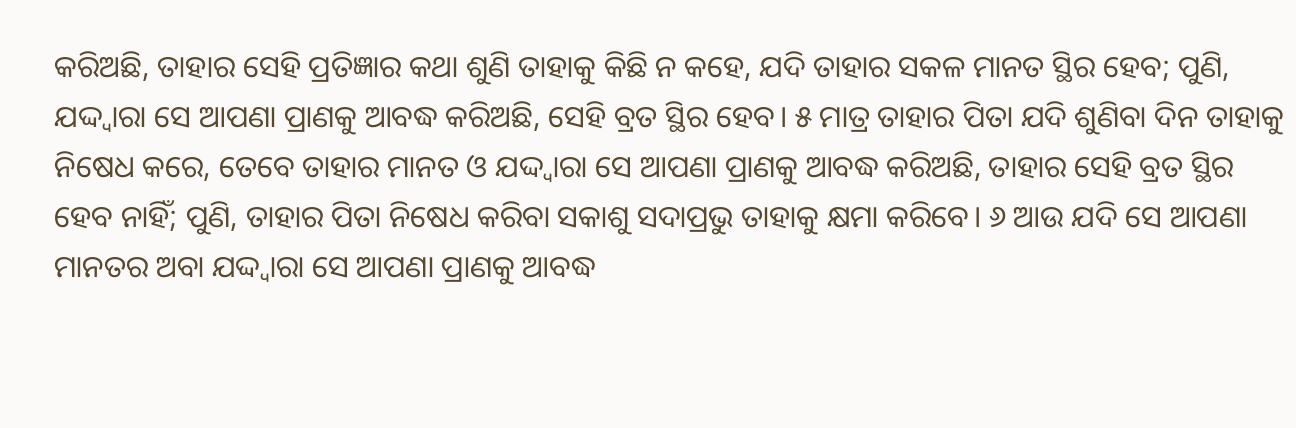କରିଅଛି, ତାହାର ସେହି ପ୍ରତିଜ୍ଞାର କଥା ଶୁଣି ତାହାକୁ କିଛି ନ କହେ, ଯଦି ତାହାର ସକଳ ମାନତ ସ୍ଥିର ହେବ; ପୁଣି, ଯଦ୍ଦ୍ୱାରା ସେ ଆପଣା ପ୍ରାଣକୁ ଆବଦ୍ଧ କରିଅଛି, ସେହି ବ୍ରତ ସ୍ଥିର ହେବ। ୫ ମାତ୍ର ତାହାର ପିତା ଯଦି ଶୁଣିବା ଦିନ ତାହାକୁ ନିଷେଧ କରେ, ତେବେ ତାହାର ମାନତ ଓ ଯଦ୍ଦ୍ୱାରା ସେ ଆପଣା ପ୍ରାଣକୁ ଆବଦ୍ଧ କରିଅଛି, ତାହାର ସେହି ବ୍ରତ ସ୍ଥିର ହେବ ନାହିଁ; ପୁଣି, ତାହାର ପିତା ନିଷେଧ କରିବା ସକାଶୁ ସଦାପ୍ରଭୁ ତାହାକୁ କ୍ଷମା କରିବେ। ୬ ଆଉ ଯଦି ସେ ଆପଣା ମାନତର ଅବା ଯଦ୍ଦ୍ୱାରା ସେ ଆପଣା ପ୍ରାଣକୁ ଆବଦ୍ଧ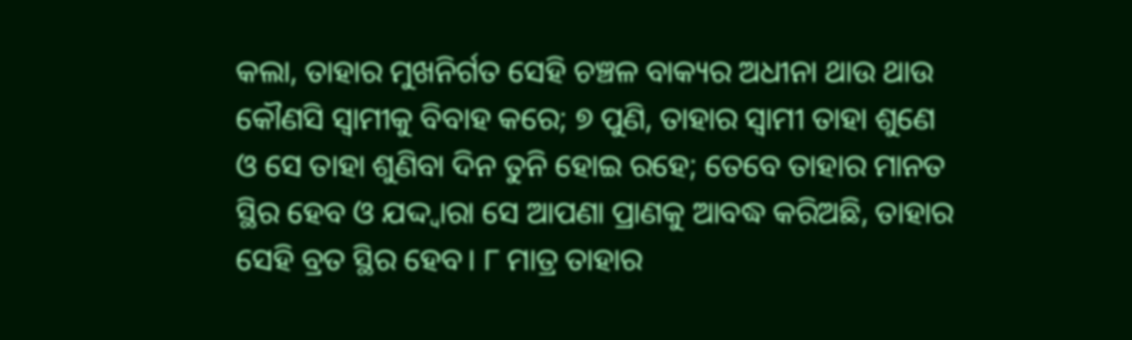କଲା, ତାହାର ମୁଖନିର୍ଗତ ସେହି ଚଞ୍ଚଳ ବାକ୍ୟର ଅଧୀନା ଥାଉ ଥାଉ କୌଣସି ସ୍ୱାମୀକୁ ବିବାହ କରେ; ୭ ପୁଣି, ତାହାର ସ୍ୱାମୀ ତାହା ଶୁଣେ ଓ ସେ ତାହା ଶୁଣିବା ଦିନ ତୁନି ହୋଇ ରହେ; ତେବେ ତାହାର ମାନତ ସ୍ଥିର ହେବ ଓ ଯଦ୍ଦ୍ୱାରା ସେ ଆପଣା ପ୍ରାଣକୁ ଆବଦ୍ଧ କରିଅଛି, ତାହାର ସେହି ବ୍ରତ ସ୍ଥିର ହେବ। ୮ ମାତ୍ର ତାହାର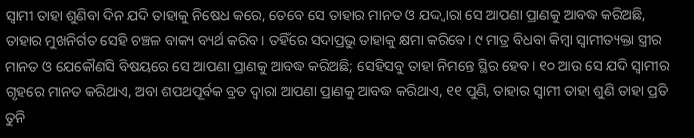ସ୍ୱାମୀ ତାହା ଶୁଣିବା ଦିନ ଯଦି ତାହାକୁ ନିଷେଧ କରେ, ତେବେ ସେ ତାହାର ମାନତ ଓ ଯଦ୍ଦ୍ୱାରା ସେ ଆପଣା ପ୍ରାଣକୁ ଆବଦ୍ଧ କରିଅଛି, ତାହାର ମୁଖନିର୍ଗତ ସେହି ଚଞ୍ଚଳ ବାକ୍ୟ ବ୍ୟର୍ଥ କରିବ। ତହିଁରେ ସଦାପ୍ରଭୁ ତାହାକୁ କ୍ଷମା କରିବେ। ୯ ମାତ୍ର ବିଧବା କିମ୍ବା ସ୍ୱାମୀତ୍ୟକ୍ତା ସ୍ତ୍ରୀର ମାନତ ଓ ଯେକୌଣସି ବିଷୟରେ ସେ ଆପଣା ପ୍ରାଣକୁ ଆବଦ୍ଧ କରିଅଛି; ସେହିସବୁ ତାହା ନିମନ୍ତେ ସ୍ଥିର ହେବ। ୧୦ ଆଉ ସେ ଯଦି ସ୍ୱାମୀର ଗୃହରେ ମାନତ କରିଥାଏ, ଅବା ଶପଥପୂର୍ବକ ବ୍ରତ ଦ୍ୱାରା ଆପଣା ପ୍ରାଣକୁ ଆବଦ୍ଧ କରିଥାଏ, ୧୧ ପୁଣି, ତାହାର ସ୍ୱାମୀ ତାହା ଶୁଣି ତାହା ପ୍ରତି ତୁନି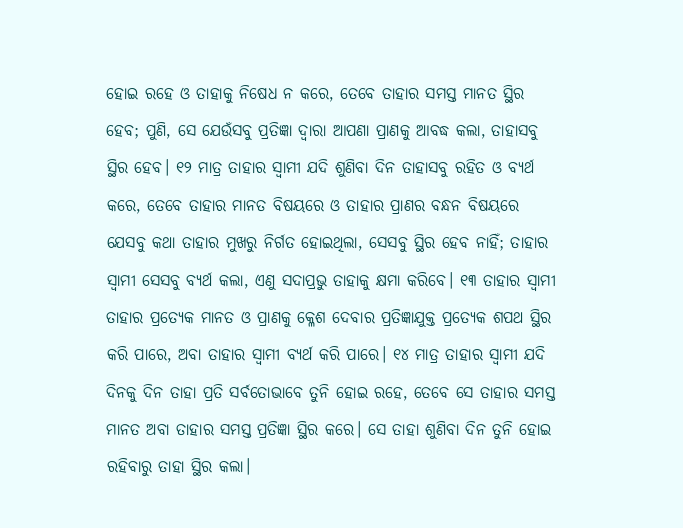ହୋଇ ରହେ ଓ ତାହାକୁ ନିଷେଧ ନ କରେ, ତେବେ ତାହାର ସମସ୍ତ ମାନତ ସ୍ଥିର ହେବ; ପୁଣି, ସେ ଯେଉଁସବୁ ପ୍ରତିଜ୍ଞା ଦ୍ୱାରା ଆପଣା ପ୍ରାଣକୁ ଆବଦ୍ଧ କଲା, ତାହାସବୁ ସ୍ଥିର ହେବ। ୧୨ ମାତ୍ର ତାହାର ସ୍ୱାମୀ ଯଦି ଶୁଣିବା ଦିନ ତାହାସବୁ ରହିତ ଓ ବ୍ୟର୍ଥ କରେ, ତେବେ ତାହାର ମାନତ ବିଷୟରେ ଓ ତାହାର ପ୍ରାଣର ବନ୍ଧନ ବିଷୟରେ ଯେସବୁ କଥା ତାହାର ମୁଖରୁ ନିର୍ଗତ ହୋଇଥିଲା, ସେସବୁ ସ୍ଥିର ହେବ ନାହିଁ; ତାହାର ସ୍ୱାମୀ ସେସବୁ ବ୍ୟର୍ଥ କଲା, ଏଣୁ ସଦାପ୍ରଭୁ ତାହାକୁ କ୍ଷମା କରିବେ। ୧୩ ତାହାର ସ୍ୱାମୀ ତାହାର ପ୍ରତ୍ୟେକ ମାନତ ଓ ପ୍ରାଣକୁ କ୍ଳେଶ ଦେବାର ପ୍ରତିଜ୍ଞାଯୁକ୍ତ ପ୍ରତ୍ୟେକ ଶପଥ ସ୍ଥିର କରି ପାରେ, ଅବା ତାହାର ସ୍ୱାମୀ ବ୍ୟର୍ଥ କରି ପାରେ। ୧୪ ମାତ୍ର ତାହାର ସ୍ୱାମୀ ଯଦି ଦିନକୁ ଦିନ ତାହା ପ୍ରତି ସର୍ବତୋଭାବେ ତୁନି ହୋଇ ରହେ, ତେବେ ସେ ତାହାର ସମସ୍ତ ମାନତ ଅବା ତାହାର ସମସ୍ତ ପ୍ରତିଜ୍ଞା ସ୍ଥିର କରେ। ସେ ତାହା ଶୁଣିବା ଦିନ ତୁନି ହୋଇ ରହିବାରୁ ତାହା ସ୍ଥିର କଲା।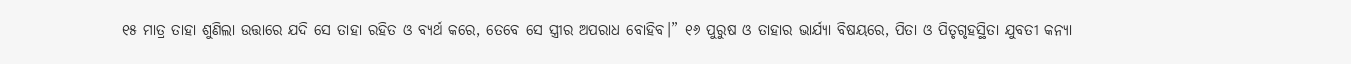୧୫ ମାତ୍ର ତାହା ଶୁଣିଲା ଉତ୍ତାରେ ଯଦି ସେ ତାହା ରହିତ ଓ ବ୍ୟର୍ଥ କରେ, ତେବେ ସେ ସ୍ତ୍ରୀର ଅପରାଧ ବୋହିବ।” ୧୬ ପୁରୁଷ ଓ ତାହାର ଭାର୍ଯ୍ୟା ବିଷୟରେ, ପିତା ଓ ପିତୃଗୃହସ୍ଥିତା ଯୁବତୀ କନ୍ୟା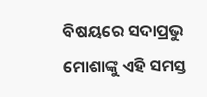ବିଷୟରେ ସଦାପ୍ରଭୁ ମୋଶାଙ୍କୁ ଏହି ସମସ୍ତ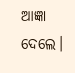ଆଜ୍ଞା ଦେଲେ।